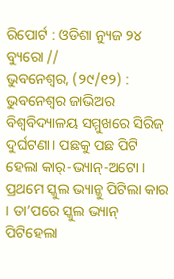ରିପୋର୍ଟ : ଓଡିଶା ନ୍ୟୁଜ ୨୪ ବ୍ୟୁରୋ //
ଭୁବନେଶ୍ୱର, (୨୯/୧୨) : ଭୁବନେଶ୍ୱର ଜାଭିଅର ବିଶ୍ୱବିଦ୍ୟାଳୟ ସମ୍ମୁଖରେ ସିରିଜ୍ ଦୁର୍ଘଟଣା। ପଛକୁ ପଛ ପିଟି ହେଲା କାର୍-ଭ୍ୟାନ୍-ଅଟୋ । ପ୍ରଥମେ ସ୍କୁଲ ଭ୍ୟାନ୍କୁ ପିଟିଲା କାର । ତା’ପରେ ସ୍କୁଲ ଭ୍ୟାନ୍ ପିଟିହେଲା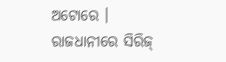ଅଟୋରେ ।
ରାଜଧାନୀରେ ସିରିଜ୍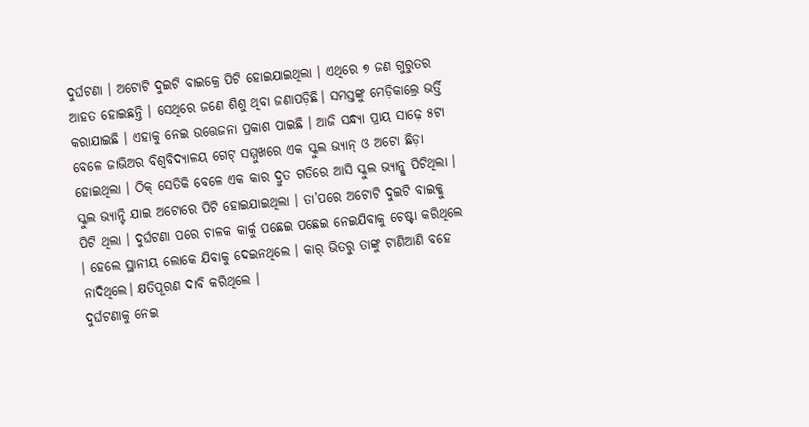ଦୁର୍ଘଟଣା । ଅଟୋଟି ଦୁଇଟି ବାଇକ୍ରେ ପିଟି ହୋଇଯାଇଥିଲା । ଏଥିରେ ୭ ଜଣ ଗୁରୁତର ଆହତ ହୋଇଛନ୍ତି । ସେଥିରେ ଜଣେ ଶିଶୁ ଥିବା ଜଣାପଡ଼ିଛି। ସମସ୍ତଙ୍କୁ ମେଡ଼ିକାଲ୍ରେ ଭର୍ତ୍ତି କରାଯାଇଛି । ଏହାକୁ ନେଇ ଉତ୍ତେଜନା ପ୍ରକାଶ ପାଇଛି । ଆଜି ସନ୍ଧ୍ୟା ପ୍ରାୟ ସାଢ଼େ ୫ଟା ବେଳେ ଜାଭିଅର ବିଶ୍ୱବିଦ୍ୟାଳୟ ଗେଟ୍ ସମ୍ମୁଖରେ ଏକ ସ୍କୁଲ ଭ୍ୟାନ୍ ଓ ଅଟୋ ଛିଡ଼ା ହୋଇଥିଲା । ଠିକ୍ ସେତିକି ବେଳେ ଏକ କାର ଦ୍ରୁତ ଗତିରେ ଆସି ସ୍କୁଲ ଭ୍ୟାନ୍କୁ ପିଟିଥିଲା । ସ୍କୁଲ ଭ୍ୟାନ୍ଟି ଯାଇ ଅଟୋରେ ପିଟି ହୋଇଯାଇଥିଲା । ତା’ପରେ ଅଟୋଟି ଦୁଇଟି ବାଇକ୍କୁ ପିଟି ଥିଲା । ଦୁର୍ଘଟଣା ପରେ ଚାଳକ କାର୍କୁ ପଛେଇ ପଛେଇ ନେଇଯିବାକୁ ଚେଷ୍ଟା କରିଥିଲେ । ହେଲେ ସ୍ଥାନୀୟ ଲୋକେ ଯିବାକୁ ଦେଇନଥିଲେ । କାର୍ ଭିତରୁ ତାଙ୍କୁ ଟାଣିଆଣି ବହେ ନାଦିଥିଲେ। କ୍ଷତିପୂରଣ ଦାବି କରିଥିଲେ ।
ଦୁର୍ଘଟଣାକୁ ନେଇ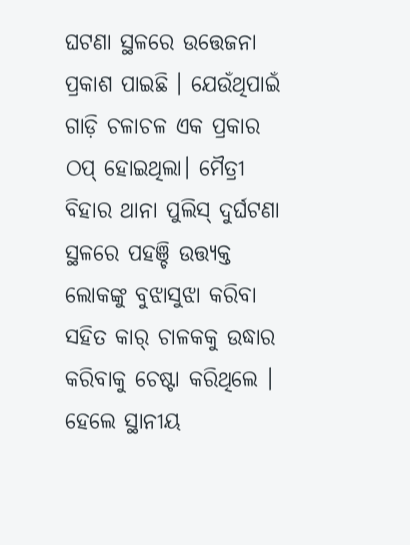ଘଟଣା ସ୍ଥଳରେ ଉତ୍ତେଜନା ପ୍ରକାଶ ପାଇଛି । ଯେଉଁଥିପାଇଁ ଗାଡ଼ି ଚଳାଚଳ ଏକ ପ୍ରକାର ଠପ୍ ହୋଇଥିଲା। ମୈତ୍ରୀ ବିହାର ଥାନା ପୁଲିସ୍ ଦୁର୍ଘଟଣା ସ୍ଥଳରେ ପହଞ୍ଚି ଉତ୍ତ୍ୟକ୍ତ ଲୋକଙ୍କୁ ବୁଝାସୁଝା କରିବା ସହିତ କାର୍ ଚାଳକକୁ ଉଦ୍ଧାର କରିବାକୁ ଚେଷ୍ଟା କରିଥିଲେ । ହେଲେ ସ୍ଥାନୀୟ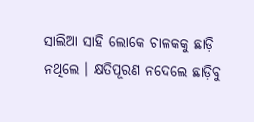ସାଲିଆ ସାହି ଲୋକେ ଚାଳକକୁ ଛାଡ଼ି ନଥିଲେ । କ୍ଷତିପୂରଣ ନଦେଲେ ଛାଡ଼ିବୁ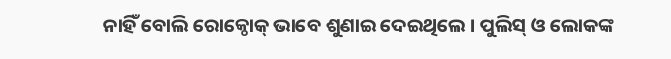ନାହିଁ ବୋଲି ରୋକ୍ଠୋକ୍ ଭାବେ ଶୁଣାଇ ଦେଇଥିଲେ । ପୁଲିସ୍ ଓ ଲୋକଙ୍କ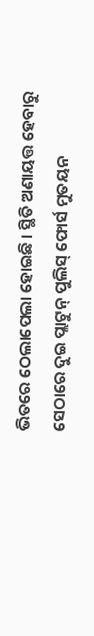ଭିତରେ ଠେଲାପେଲା ହୋଇଛି । ସ୍ଥିତି ଅଣାୟତ୍ତ ହେବାରୁ ସେଠାରେ ଦୁଇ ପ୍ଲାଟୁନ୍ ପୁଲିସ୍ ଫୋର୍ସ ମୁତୟନ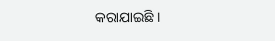କରାଯାଇଛି ।